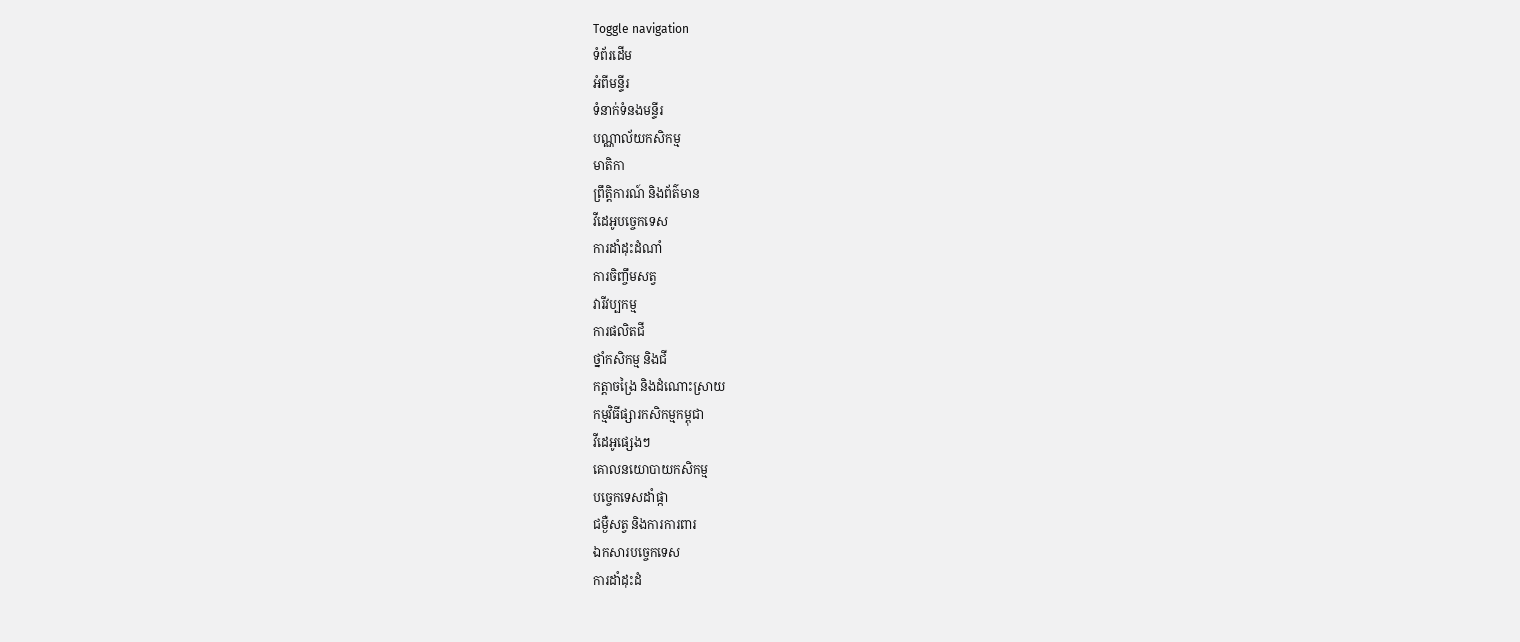Toggle navigation
ទំព័រដើម
អំពីមន្ទីរ
ទំនាក់ទំនងមន្ទីរ
បណ្ណាល័យកសិកម្ម
មាតិកា
ព្រឹត្តិការណ៍ និងព័ត៌មាន
វីដេអូបច្ចេកទេស
ការដាំដុះដំណាំ
ការចិញ្ចឹមសត្វ
វារីវប្បកម្ម
ការផលិតជី
ថ្នាំកសិកម្ម និងជី
កត្តាចង្រៃ និងដំណោះស្រាយ
កម្មវិធីផ្សារកសិកម្មកម្ពុជា
វីដេអូផ្សេងៗ
គោលនយោបាយកសិកម្ម
បច្ចេកទេសដាំផ្កា
ជម្ងឺសត្វ និងការការពារ
ឯកសារបច្ចេកទេស
ការដាំដុះដំ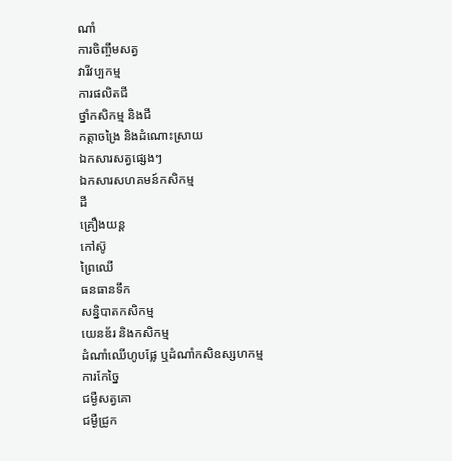ណាំ
ការចិញ្ចឹមសត្វ
វារីវប្បកម្ម
ការផលិតជី
ថ្នាំកសិកម្ម និងជី
កត្តាចង្រៃ និងដំណោះស្រាយ
ឯកសារសត្វផ្សេងៗ
ឯកសារសហគមន៍កសិកម្ម
ដី
គ្រឿងយន្ត
កៅស៊ូ
ព្រៃឈើ
ធនធានទឹក
សន្និបាតកសិកម្ម
យេនឌ័រ និងកសិកម្ម
ដំណាំឈើហូបផ្លែ ឬដំណាំកសិឧស្សហកម្ម
ការកែច្នៃ
ជម្ងឺសត្វគោ
ជម្ងឺជ្រូក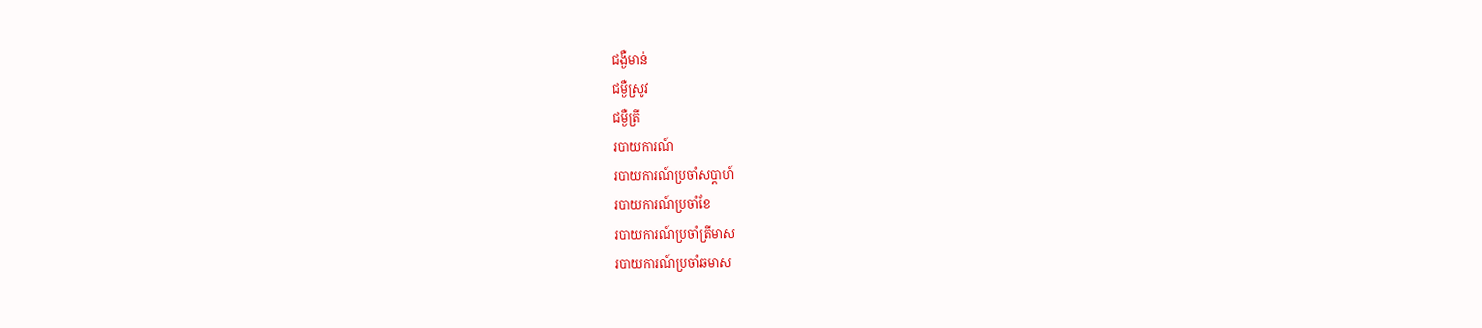ជង្ងឺមាន់
ជម្ងឺស្រូវ
ជម្ងឺត្រី
របាយការណ៍
របាយការណ៍ប្រចាំសប្តាហ៍
របាយការណ៍ប្រចាំខែ
របាយការណ៍ប្រចាំត្រីមាស
របាយការណ៍ប្រចាំឆមាស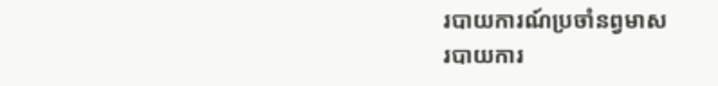របាយការណ៍ប្រចាំនព្វមាស
របាយការ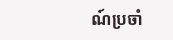ណ៍ប្រចាំ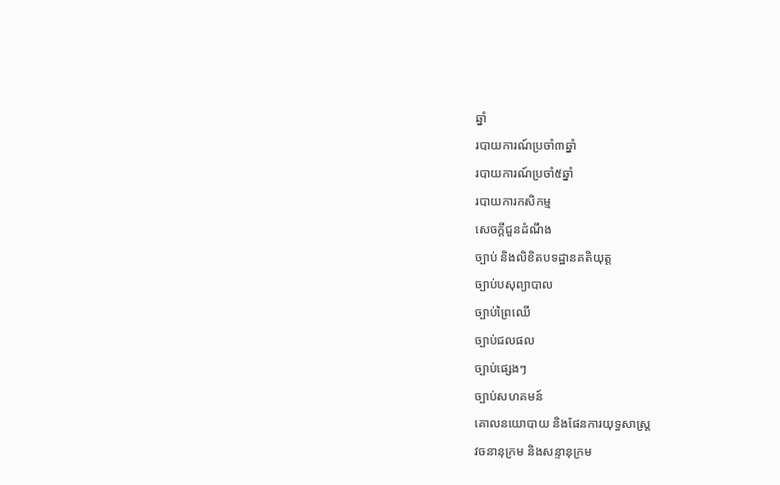ឆ្នាំ
របាយការណ៍ប្រចាំ៣ឆ្នាំ
របាយការណ៍ប្រចាំ៥ឆ្នាំ
របាយការកសិកម្ម
សេចក្តីជួនដំណឹង
ច្បាប់ និងលិខិតបទដ្ឋានគតិយុត្ត
ច្បាប់បសុព្យាបាល
ច្បាប់ព្រៃឈើ
ច្បាប់ជលផល
ច្បាប់ផ្សេងៗ
ច្បាប់សហគមន៍
គោលនយោបាយ និងផែនការយុទ្ធសាស្រ្ត
វចនានុក្រម និងសន្ទានុក្រម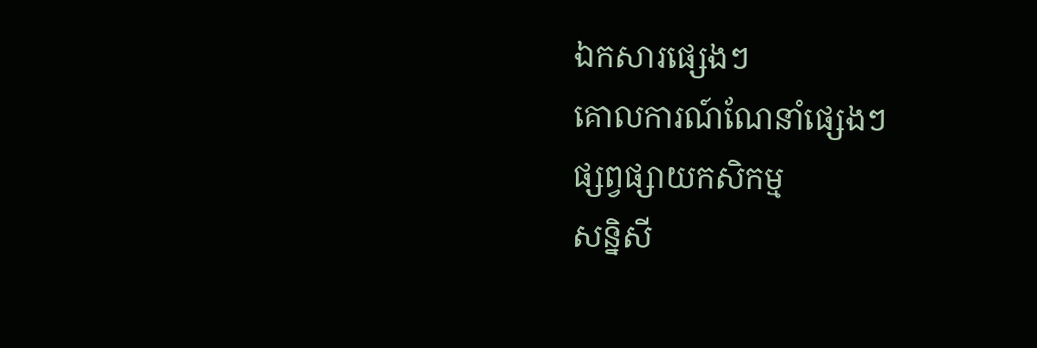ឯកសារផ្សេងៗ
គោលការណ៍ណែនាំផ្សេងៗ
ផ្សព្វផ្សាយកសិកម្ម
សន្និសី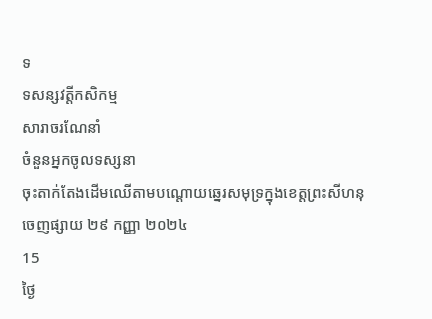ទ
ទសន្សវត្តីកសិកម្ម
សារាចរណែនាំ
ចំនួនអ្នកចូលទស្សនា
ចុះតាក់តែងដើមឈើតាមបណ្តោយឆ្នេរសមុទ្រក្នុងខេត្តព្រះសីហនុ
ចេញផ្សាយ ២៩ កញ្ញា ២០២៤
15
ថ្ងៃ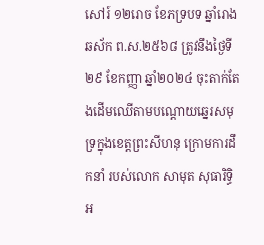សៅរ៍ ១២រោច ខែភទ្របទ ឆ្នាំរោង ឆស័ក ព.ស.២៥៦៨ ត្រូវនឹងថ្ងៃទី២៩ ខែកញ្ញា ឆ្នាំ២០២៤ ចុះតាក់តែងដើមឈើតាមបណ្តោយឆ្នេរសមុទ្រក្នុងខេត្តព្រះសីហនុ ក្រោមការដឹកនាំ របស់លោក សាមុត សុធារិទ្ធិ អ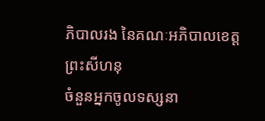ភិបាលរង នៃគណៈអភិបាលខេត្តព្រះសីហនុ
ចំនួនអ្នកចូលទស្សនា